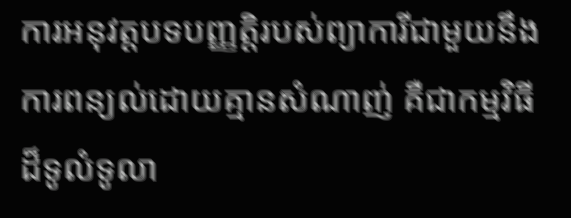ការអនុវត្តបទបញ្ញត្តិរបស់ព្យាការីជាមួយនឹងការពន្យល់ដោយគ្មានសំណាញ់ គឺជាកម្មវិធីដ៏ទូលំទូលា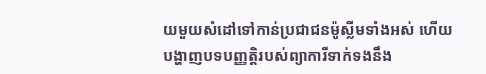យមួយសំដៅទៅកាន់ប្រជាជនម៉ូស្លីមទាំងអស់ ហើយបង្ហាញបទបញ្ញត្តិរបស់ព្យាការីទាក់ទងនឹង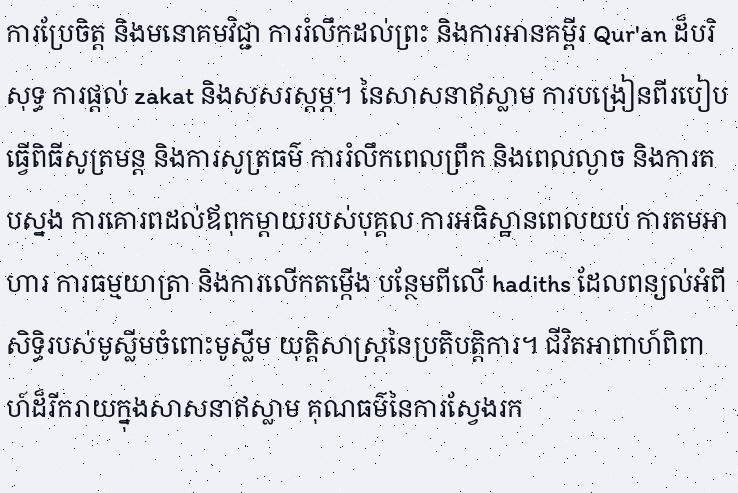ការប្រែចិត្ត និងមនោគមវិជ្ជា ការរំលឹកដល់ព្រះ និងការអានគម្ពីរ Qur'an ដ៏បរិសុទ្ធ ការផ្តល់ zakat និងសសរស្តម្ភ។ នៃសាសនាឥស្លាម ការបង្រៀនពីរបៀបធ្វើពិធីសូត្រមន្ត និងការសូត្រធម៌ ការរំលឹកពេលព្រឹក និងពេលល្ងាច និងការតបស្នង ការគោរពដល់ឪពុកម្តាយរបស់បុគ្គល ការអធិស្ឋានពេលយប់ ការតមអាហារ ការធម្មយាត្រា និងការលើកតម្កើង បន្ថែមពីលើ hadiths ដែលពន្យល់អំពីសិទ្ធិរបស់មូស្លីមចំពោះមូស្លីម យុត្តិសាស្រ្តនៃប្រតិបត្តិការ។ ជីវិតអាពាហ៍ពិពាហ៍ដ៏រីករាយក្នុងសាសនាឥស្លាម គុណធម៌នៃការស្វែងរក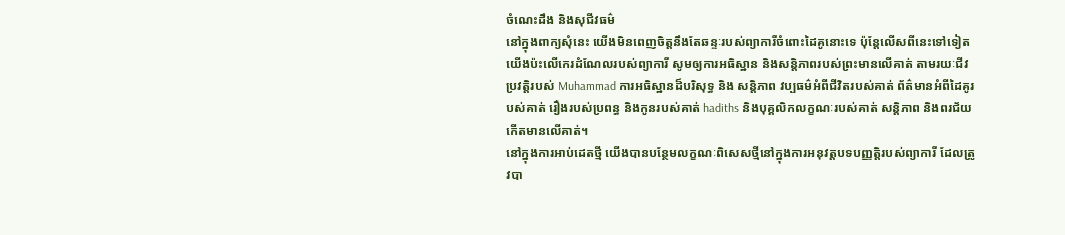ចំណេះដឹង និងសុជីវធម៌
នៅក្នុងពាក្យសុំនេះ យើងមិនពេញចិត្តនឹងតែឆន្ទៈរបស់ព្យាការីចំពោះដៃគូនោះទេ ប៉ុន្តែលើសពីនេះទៅទៀត យើងប៉ះលើកេរដំណែលរបស់ព្យាការី សូមឲ្យការអធិស្ឋាន និងសន្តិភាពរបស់ព្រះមានលើគាត់ តាមរយៈជីវប្រវត្តិរបស់ Muhammad ការអធិស្ឋានដ៏បរិសុទ្ធ និង សន្តិភាព វប្បធម៌អំពីជីវិតរបស់គាត់ ព័ត៌មានអំពីដៃគូរបស់គាត់ រឿងរបស់ប្រពន្ធ និងកូនរបស់គាត់ hadiths និងបុគ្គលិកលក្ខណៈរបស់គាត់ សន្តិភាព និងពរជ័យកើតមានលើគាត់។
នៅក្នុងការអាប់ដេតថ្មី យើងបានបន្ថែមលក្ខណៈពិសេសថ្មីនៅក្នុងការអនុវត្តបទបញ្ញត្តិរបស់ព្យាការី ដែលត្រូវបា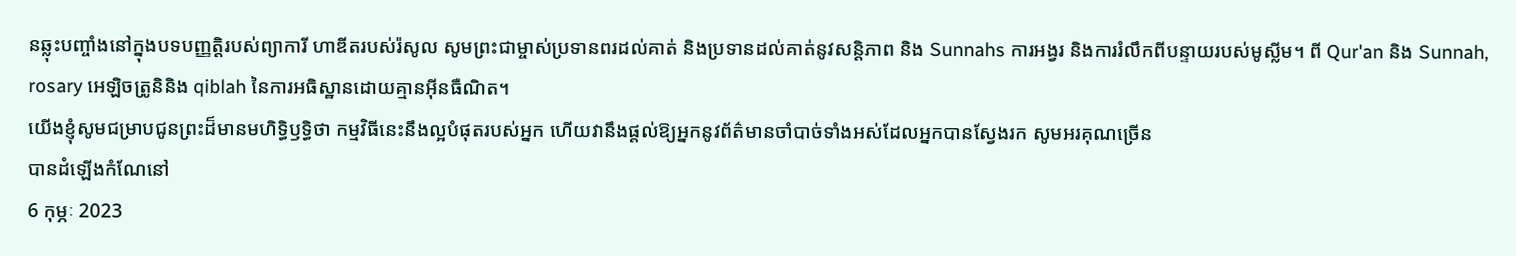នឆ្លុះបញ្ចាំងនៅក្នុងបទបញ្ញត្តិរបស់ព្យាការី ហាឌីតរបស់រ៉សូល សូមព្រះជាម្ចាស់ប្រទានពរដល់គាត់ និងប្រទានដល់គាត់នូវសន្តិភាព និង Sunnahs ការអង្វរ និងការរំលឹកពីបន្ទាយរបស់មូស្លីម។ ពី Qur'an និង Sunnah, rosary អេឡិចត្រូនិនិង qiblah នៃការអធិស្ឋានដោយគ្មានអ៊ីនធឺណិត។
យើងខ្ញុំសូមជម្រាបជូនព្រះដ៏មានមហិទ្ធិឫទ្ធិថា កម្មវិធីនេះនឹងល្អបំផុតរបស់អ្នក ហើយវានឹងផ្តល់ឱ្យអ្នកនូវព័ត៌មានចាំបាច់ទាំងអស់ដែលអ្នកបានស្វែងរក សូមអរគុណច្រើន
បានដំឡើងកំណែនៅ
6 កុម្ភៈ 2023